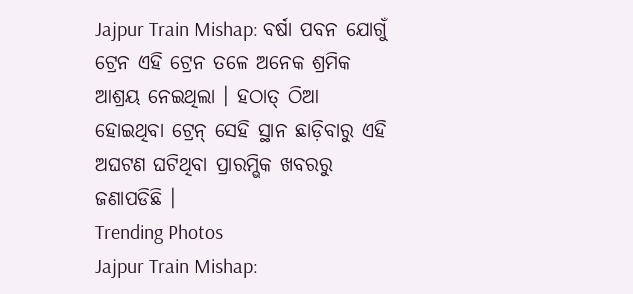Jajpur Train Mishap: ବର୍ଷା ପବନ ଯୋଗୁଁ ଟ୍ରେନ ଏହି ଟ୍ରେନ ତଳେ ଅନେକ ଶ୍ରମିକ ଆଶ୍ରୟ ନେଇଥିଲା । ହଠାତ୍ ଠିଆ ହୋଇଥିବା ଟ୍ରେନ୍ ସେହି ସ୍ଥାନ ଛାଡ଼ିବାରୁ ଏହି ଅଘଟଣ ଘଟିଥିବା ପ୍ରାରମ୍ଭିକ ଖବରରୁ ଜଣାପଡିଛି ।
Trending Photos
Jajpur Train Mishap: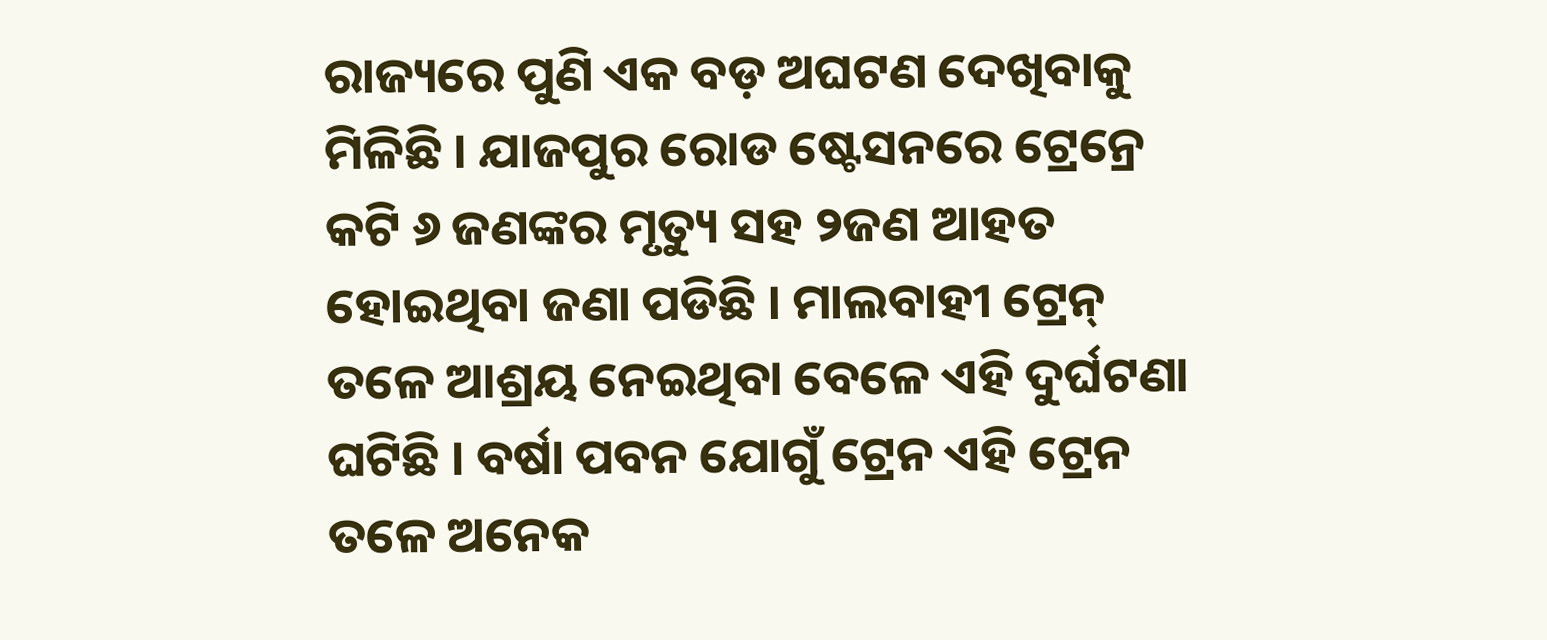ରାଜ୍ୟରେ ପୁଣି ଏକ ବଡ଼ ଅଘଟଣ ଦେଖିବାକୁ ମିଳିଛି । ଯାଜପୁର ରୋଡ ଷ୍ଟେସନରେ ଟ୍ରେନ୍ରେ କଟି ୬ ଜଣଙ୍କର ମୃତ୍ୟୁ ସହ ୨ଜଣ ଆହତ ହୋଇଥିବା ଜଣା ପଡିଛି । ମାଲବାହୀ ଟ୍ରେନ୍ ତଳେ ଆଶ୍ରୟ ନେଇଥିବା ବେଳେ ଏହି ଦୁର୍ଘଟଣା ଘଟିଛି । ବର୍ଷା ପବନ ଯୋଗୁଁ ଟ୍ରେନ ଏହି ଟ୍ରେନ ତଳେ ଅନେକ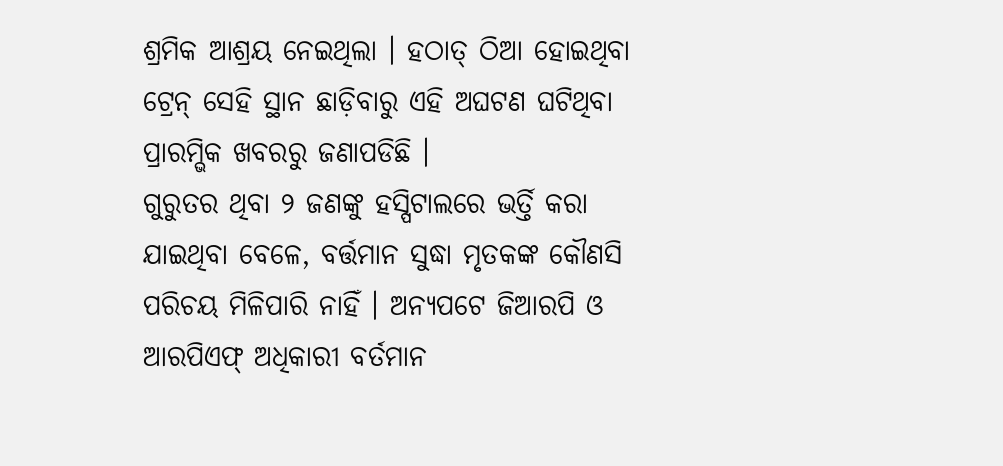ଶ୍ରମିକ ଆଶ୍ରୟ ନେଇଥିଲା । ହଠାତ୍ ଠିଆ ହୋଇଥିବା ଟ୍ରେନ୍ ସେହି ସ୍ଥାନ ଛାଡ଼ିବାରୁ ଏହି ଅଘଟଣ ଘଟିଥିବା ପ୍ରାରମ୍ଭିକ ଖବରରୁ ଜଣାପଡିଛି ।
ଗୁରୁତର ଥିବା ୨ ଜଣଙ୍କୁ ହସ୍ପିଟାଲରେ ଭର୍ତ୍ତି କରା ଯାଇଥିବା ବେଳେ, ବର୍ତ୍ତମାନ ସୁଦ୍ଧା ମୃତକଙ୍କ କୌଣସି ପରିଚୟ ମିଳିପାରି ନାହିଁ । ଅନ୍ୟପଟେ ଜିଆରପି ଓ ଆରପିଏଫ୍ ଅଧିକାରୀ ବର୍ତମାନ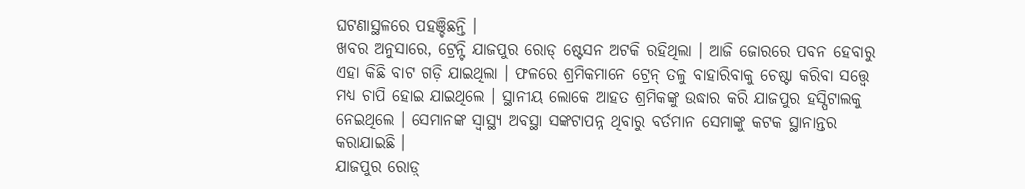ଘଟଣାସ୍ଥଳରେ ପହଞ୍ଚିଛନ୍ତି ।
ଖବର ଅନୁସାରେ, ଟ୍ରେନ୍ଟି ଯାଜପୁର ରୋଡ୍ ଷ୍ଟେସନ ଅଟକି ରହିଥିଲା । ଆଜି ଜୋରରେ ପବନ ହେବାରୁ ଏହା କିଛି ବାଟ ଗଡ଼ି ଯାଇଥିଲା । ଫଳରେ ଶ୍ରମିକମାନେ ଟ୍ରେନ୍ ତଳୁ ବାହାରିବାକୁ ଚେଷ୍ଟା କରିବା ସତ୍ତ୍ୱେ ମଧ୍ୟ ଚାପି ହୋଇ ଯାଇଥିଲେ । ସ୍ଥାନୀୟ ଲୋକେ ଆହତ ଶ୍ରମିକଙ୍କୁ ଉଦ୍ଧାର କରି ଯାଜପୁର ହସ୍ପିଟାଲକୁ ନେଇଥିଲେ । ସେମାନଙ୍କ ସ୍ୱାସ୍ଥ୍ୟ ଅବସ୍ଥା ସଙ୍କଟାପନ୍ନ ଥିବାରୁ ବର୍ତମାନ ସେମାଙ୍କୁ କଟକ ସ୍ଥାନାନ୍ତର କରାଯାଇଛି ।
ଯାଜପୁର ରୋଡ଼୍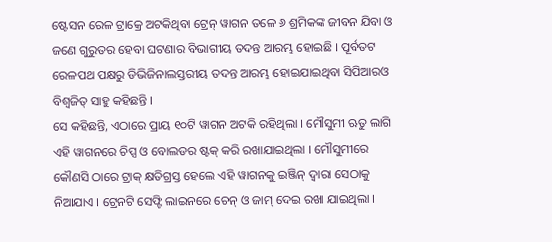ଷ୍ଟେସନ ରେଳ ଟ୍ରାକ୍ରେ ଅଟକିଥିବା ଟ୍ରେନ୍ ୱାଗନ ତଳେ ୬ ଶ୍ରମିକଙ୍କ ଜୀବନ ଯିବା ଓ ଜଣେ ଗୁରୁତର ହେବା ଘଟଣାର ବିଭାଗୀୟ ତଦନ୍ତ ଆରମ୍ଭ ହୋଇଛି । ପୂର୍ବତଟ ରେଳପଥ ପକ୍ଷରୁ ଡିଭିଜିନାଲସ୍ତରୀୟ ତଦନ୍ତ ଆରମ୍ଭ ହୋଇଯାଇଥିବା ସିପିଆରଓ ବିଶ୍ୱଜିତ୍ ସାହୁ କହିଛନ୍ତି ।
ସେ କହିଛନ୍ତି, ଏଠାରେ ପ୍ରାୟ ୧୦ଟି ୱାଗନ ଅଟକି ରହିଥିଲା । ମୌସୁମୀ ଋତୁ ଲାଗି ଏହି ୱାଗନରେ ଚିପ୍ସ ଓ ବୋଲଡର ଷ୍ଟକ୍ କରି ରଖାଯାଇଥିଲା । ମୌସୁମୀରେ କୌଣସି ଠାରେ ଟ୍ରାକ୍ କ୍ଷତିଗ୍ରସ୍ତ ହେଲେ ଏହି ୱାଗନକୁ ଇଞ୍ଜିନ୍ ଦ୍ୱାରା ସେଠାକୁ ନିଆଯାଏ । ଟ୍ରେନଟି ସେଫ୍ଟି ଲାଇନରେ ଚେନ୍ ଓ ଜାମ୍ ଦେଇ ରଖା ଯାଇଥିଲା ।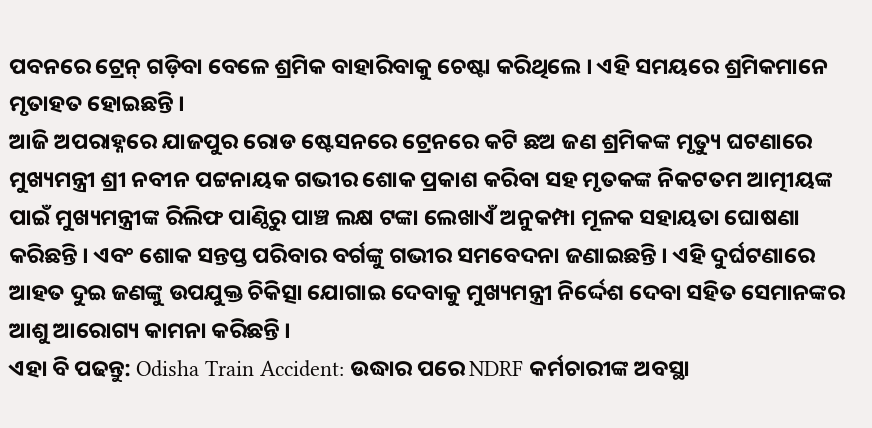ପବନରେ ଟ୍ରେନ୍ ଗଡ଼ିବା ବେଳେ ଶ୍ରମିକ ବାହାରିବାକୁ ଚେଷ୍ଟା କରିଥିଲେ । ଏହି ସମୟରେ ଶ୍ରମିକମାନେ ମୃତାହତ ହୋଇଛନ୍ତି ।
ଆଜି ଅପରାହ୍ନରେ ଯାଜପୁର ରୋଡ ଷ୍ଟେସନରେ ଟ୍ରେନରେ କଟି ଛଅ ଜଣ ଶ୍ରମିକଙ୍କ ମୃତ୍ୟୁ ଘଟଣାରେ ମୁଖ୍ୟମନ୍ତ୍ରୀ ଶ୍ରୀ ନବୀନ ପଟ୍ଟନାୟକ ଗଭୀର ଶୋକ ପ୍ରକାଶ କରିବା ସହ ମୃତକଙ୍କ ନିକଟତମ ଆତ୍ମୀୟଙ୍କ ପାଇଁ ମୁଖ୍ୟମନ୍ତ୍ରୀଙ୍କ ରିଲିଫ ପାଣ୍ଠିରୁ ପାଞ୍ଚ ଲକ୍ଷ ଟଙ୍କା ଲେଖାଏଁ ଅନୁକମ୍ପା ମୂଳକ ସହାୟତା ଘୋଷଣା କରିଛନ୍ତି । ଏବଂ ଶୋକ ସନ୍ତପ୍ତ ପରିବାର ବର୍ଗଙ୍କୁ ଗଭୀର ସମବେଦନା ଜଣାଇଛନ୍ତି । ଏହି ଦୁର୍ଘଟଣାରେ ଆହତ ଦୁଇ ଜଣଙ୍କୁ ଉପଯୁକ୍ତ ଚିକିତ୍ସା ଯୋଗାଇ ଦେବାକୁ ମୁଖ୍ୟମନ୍ତ୍ରୀ ନିର୍ଦ୍ଦେଶ ଦେବା ସହିତ ସେମାନଙ୍କର ଆଶୁ ଆରୋଗ୍ୟ କାମନା କରିଛନ୍ତି ।
ଏହା ବି ପଢନ୍ତୁ: Odisha Train Accident: ଉଦ୍ଧାର ପରେ NDRF କର୍ମଚାରୀଙ୍କ ଅବସ୍ଥା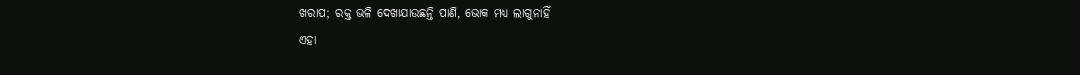ଖରାପ; ରକ୍ତ ଭଳି ଦେଖାଯାଉଛନ୍ତି ପାଣି, ଭୋକ ମଧ୍ୟ ଲାଗୁନାହିଁ
ଏହା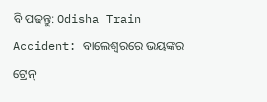ବି ପଢନ୍ତୁ: Odisha Train Accident: ବାଲେଶ୍ୱରରେ ଭୟଙ୍କର ଟ୍ରେନ୍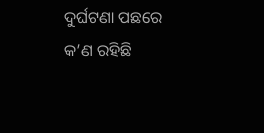ଦୁର୍ଘଟଣା ପଛରେ କ’ଣ ରହିଛି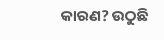କାରଣ? ଉଠୁଛି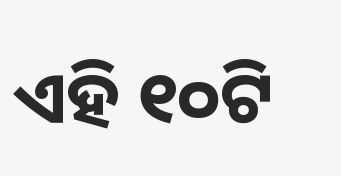ଏହି ୧୦ଟି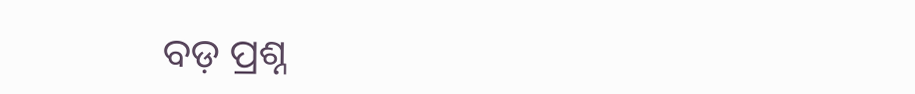ବଡ଼ ପ୍ରଶ୍ନ